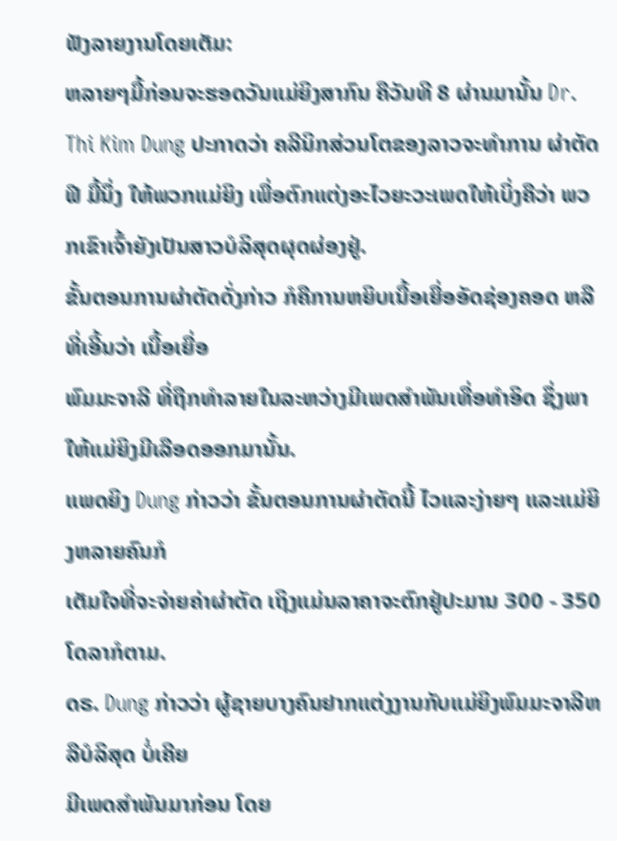ຟັງລາຍງານໂດຍເຕັມ:
ຫລາຍໆມື້ກ່ອນຈະຮອດວັນແມ່ຍິງສາກົນ ຄືວັນທີ 8 ຜ່ານມານັ້ນ Dr. Thi Kim Dung ປະກາດວ່າ ຄລີນິກສ່ວນໂຕຂອງລາວຈະທໍາການ ຜ່າຕັດຟີ ມື້ນຶ່ງ ໃຫ້ພວກແມ່ຍິງ ເພື່ອຕົກແຕ່ງອະໄວຍະວະເພດໃຫ້ເບິ່ງຄືວ່າ ພວກເຂົາເຈົ້າຍັງເປັນສາວບໍລິສຸດຜຸດຜ່ອງຢູ່.
ຂັ້ນຕອນການຜ່າຕັດດັ່ງກ່າວ ກໍຄືການຫຍິບເນື້ອເຍື່ອອັດຊ່ອງຄອດ ຫລືທີ່ເອີ້ນວ່າ ເນື້ອເຍື່ອ
ພົມມະຈາລີ ທີ່ຖືກທໍາລາຍໃນລະຫວ່າງມີເພດສໍາພັນເທື່ອທໍາອິດ ຊຶ່ງພາໃຫ້ແມ່ຍິງມີເລືອດອອກມານັ້ນ.
ແພດຍິງ Dung ກ່າວວ່າ ຂັ້ນຕອນການຜ່າຕັດນີ້ ໄວແລະງ່າຍໆ ແລະແມ່ຍິງຫລາຍຄົນກໍ
ເຕັມໃຈທີ່ຈະຈ່າຍຄ່າຜ່າຕັດ ເຖິງແມ່ນລາຄາຈະຕົກຢູ່ປະມານ 300 - 350 ໂດລາກໍຕາມ.
ດຣ. Dung ກ່າວວ່າ ຜູ້ຊາຍບາງຄົນຢາກແຕ່ງງານກັບແມ່ຍິງພົມມະຈາລີຫລືບໍລິສຸດ ບໍ່ເຄີຍ
ມີເພດສໍາພັນມາກ່ອນ ໂດຍ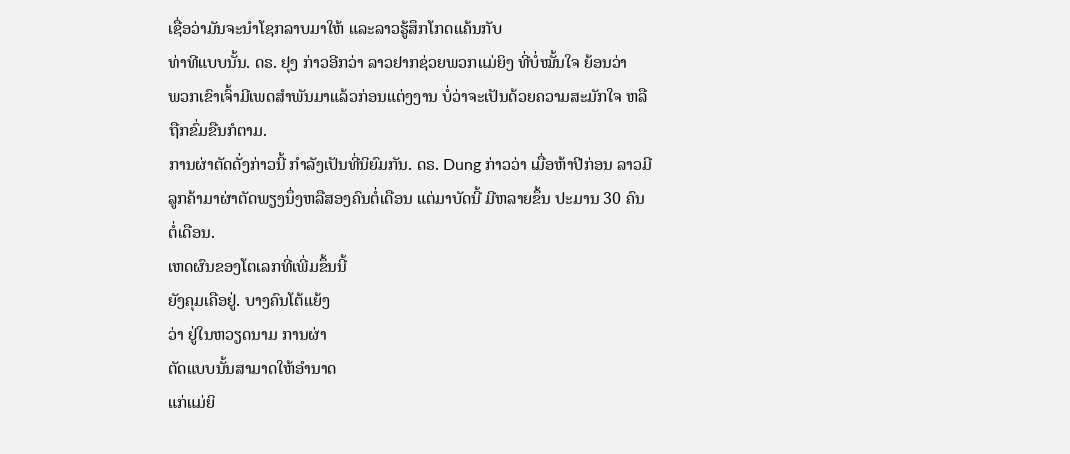ເຊື່ອວ່າມັນຈະນໍາໂຊກລາບມາໃຫ້ ແລະລາວຮູ້ສຶກໂກດແຄ້ນກັບ
ທ່າທີແບບນັ້ນ. ດຣ. ຢຸງ ກ່າວອີກວ່າ ລາວຢາກຊ່ວຍພວກແມ່ຍິງ ທີ່ບໍ່ໝັ້ນໃຈ ຍ້ອນວ່າ
ພວກເຂົາເຈົ້າມີເພດສໍາພັນມາແລ້ວກ່ອນແຕ່ງງານ ບໍ່ວ່າຈະເປັນດ້ວຍຄວາມສະມັກໃຈ ຫລື
ຖືກຂົ່ມຂືນກໍຕາມ.
ການຜ່າຕັດດັ່ງກ່າວນີ້ ກໍາລັງເປັນທີ່ນິຍົມກັນ. ດຣ. Dung ກ່າວວ່າ ເມື່ອຫ້າປີກ່ອນ ລາວມີ
ລູກຄ້າມາຜ່າຕັດພຽງນຶ່ງຫລືສອງຄົນຕໍ່ເດືອນ ແຕ່ມາບັດນີ້ ມີຫລາຍຂຶ້ນ ປະມານ 30 ຄົນ
ຕໍ່ເດືອນ.
ເຫດຜົນຂອງໂຕເລກທີ່ເພີ່ມຂຶ້ນນີ້
ຍັງຄຸມເຄືອຢູ່. ບາງຄົນໂຕ້ແຍ້ງ
ວ່າ ຢູ່ໃນຫວຽດນາມ ການຜ່າ
ຕັດແບບນັ້ນສາມາດໃຫ້ອໍານາດ
ແກ່ແມ່ຍິ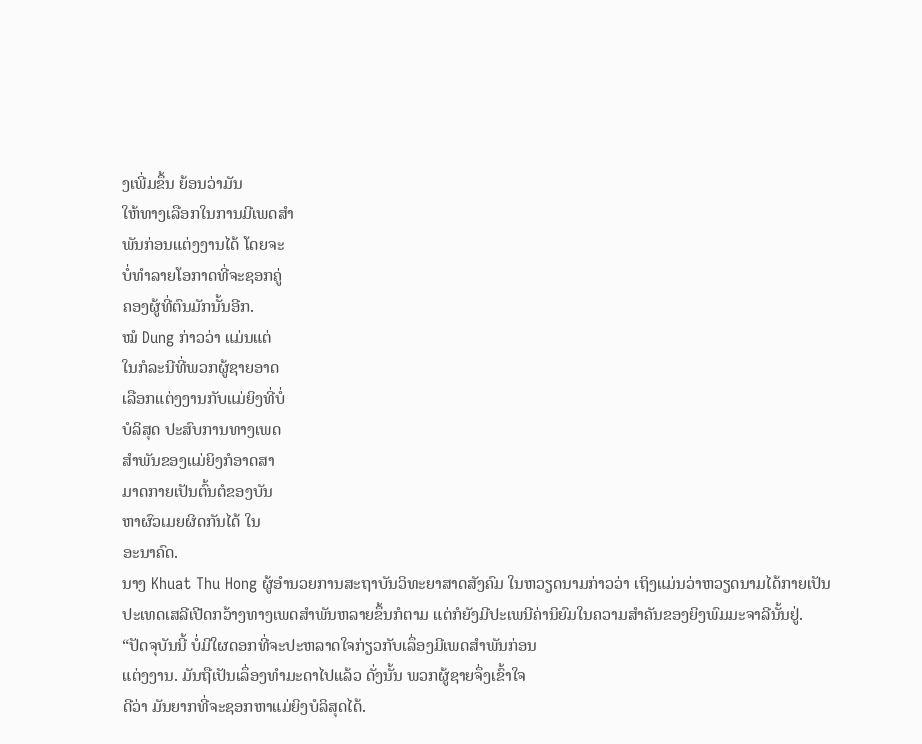ງເພີ່ມຂຶ້ນ ຍ້ອນວ່າມັນ
ໃຫ້ທາງເລືອກໃນການມີເພດສໍາ
ພັນກ່ອນແຕ່ງງານໄດ້ ໂດຍຈະ
ບໍ່ທໍາລາຍໂອກາດທີ່ຈະຊອກຄູ່
ຄອງຜູ້ທີ່ຕົນມັກນັ້ນອີກ.
ໝໍ Dung ກ່າວວ່າ ແມ່ນແຕ່
ໃນກໍລະນີທີ່ພວກຜູ້ຊາຍອາດ
ເລືອກແຕ່ງງານກັບແມ່ຍິງທີ່ບໍ່
ບໍລິສຸດ ປະສົບການທາງເພດ
ສໍາພັນຂອງແມ່ຍິງກໍອາດສາ
ມາດກາຍເປັນຕົ້ນຕໍຂອງບັນ
ຫາຜົວເມຍຜິດກັນໄດ້ ໃນ
ອະນາຄົດ.
ນາງ Khuat Thu Hong ຜູ້ອໍານວຍການສະຖາບັນວິທະຍາສາດສັງຄົມ ໃນຫວຽດນາມກ່າວວ່າ ເຖິງແມ່ນວ່າຫວຽດນາມໄດ້ກາຍເປັນປະເທດເສລີເປີດກວ້າງທາງເພດສໍາພັນຫລາຍຂຶ້ນກໍຕາມ ແຕ່ກໍຍັງມີປະເພນີຄ່ານິຍົມໃນຄວາມສໍາຄັນຂອງຍິງພົມມະຈາລີນັ້ນຢູ່.
“ປັດຈຸບັນນີ້ ບໍ່ມີໃຜດອກທີ່ຈະປະຫລາດໃຈກ່ຽວກັບເລຶ່ອງມີເພດສໍາພັນກ່ອນ
ແຕ່ງງານ. ມັນຖືເປັນເລຶ່ອງທໍາມະດາໄປແລ້ວ ດັ່ງນັ້ນ ພວກຜູ້ຊາຍຈຶ່ງເຂົ້າໃຈ
ດີວ່າ ມັນຍາກທີ່ຈະຊອກຫາແມ່ຍິງບໍລິສຸດໄດ້.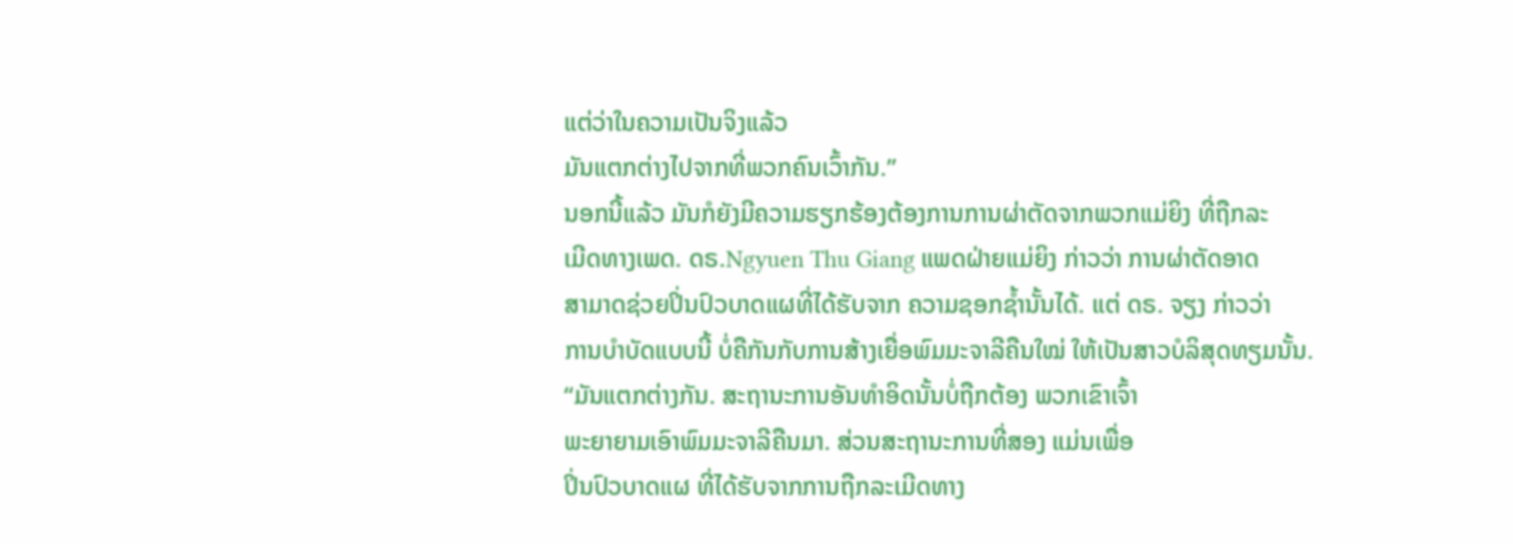ແຕ່ວ່າໃນຄວາມເປັນຈິງແລ້ວ
ມັນແຕກຕ່າງໄປຈາກທີ່ພວກຄົນເວົ້າກັນ.”
ນອກນີ້ແລ້ວ ມັນກໍຍັງມີຄວາມຮຽກຮ້ອງຕ້ອງການການຜ່າຕັດຈາກພວກແມ່ຍິງ ທີ່ຖືກລະ
ເມີດທາງເພດ. ດຣ.Ngyuen Thu Giang ແພດຝ່າຍແມ່ຍິງ ກ່າວວ່າ ການຜ່າຕັດອາດ
ສາມາດຊ່ວຍປິ່ນປົວບາດແຜທີ່ໄດ້ຮັບຈາກ ຄວາມຊອກຊໍ້ານັ້ນໄດ້. ແຕ່ ດຣ. ຈຽງ ກ່າວວ່າ
ການບໍາບັດແບບນີ້ ບໍ່ຄືກັນກັບການສ້າງເຍື່ອພົມມະຈາລີຄືນໃໝ່ ໃຫ້ເປັນສາວບໍລິສຸດທຽມນັ້ນ.
“ມັນແຕກຕ່າງກັນ. ສະຖານະການອັນທໍາອິດນັ້ນບໍ່ຖືກຕ້ອງ ພວກເຂົາເຈົ້າ
ພະຍາຍາມເອົາພົມມະຈາລີຄືນມາ. ສ່ວນສະຖານະການທີ່ສອງ ແມ່ນເພື່ອ
ປິ່ນປົວບາດແຜ ທີ່ໄດ້ຮັບຈາກການຖືກລະເມີດທາງ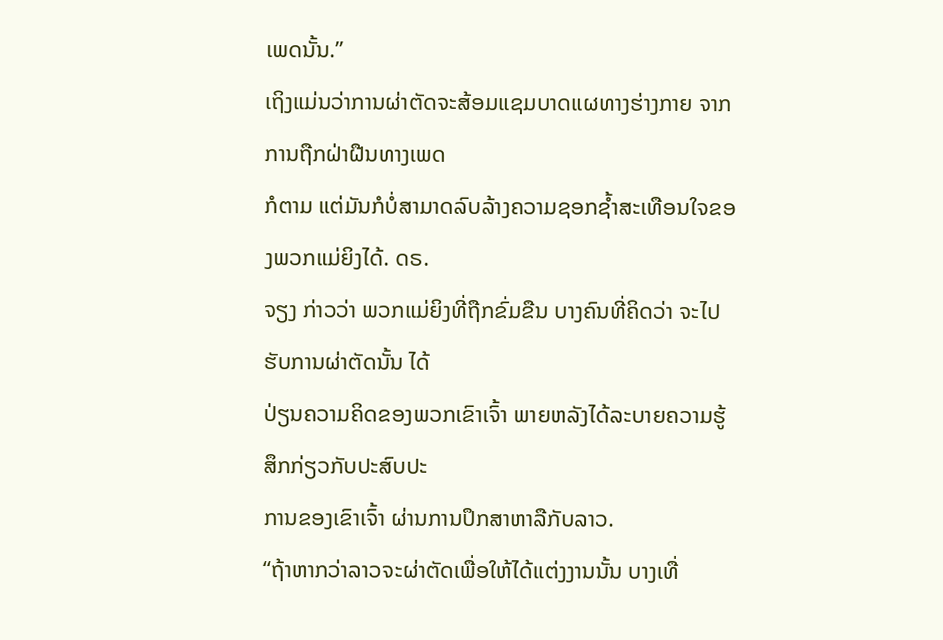ເພດນັ້ນ.”
ເຖິງແມ່ນວ່າການຜ່າຕັດຈະສ້ອມແຊມບາດແຜທາງຮ່າງກາຍ ຈາກການຖືກຝ່າຝືນທາງເພດ
ກໍຕາມ ແຕ່ມັນກໍບໍ່ສາມາດລົບລ້າງຄວາມຊອກຊໍ້າສະເທືອນໃຈຂອງພວກແມ່ຍິງໄດ້. ດຣ.
ຈຽງ ກ່າວວ່າ ພວກແມ່ຍິງທີ່ຖືກຂົ່ມຂືນ ບາງຄົນທີ່ຄິດວ່າ ຈະໄປຮັບການຜ່າຕັດນັ້ນ ໄດ້
ປ່ຽນຄວາມຄິດຂອງພວກເຂົາເຈົ້າ ພາຍຫລັງໄດ້ລະບາຍຄວາມຮູ້ສຶກກ່ຽວກັບປະສົບປະ
ການຂອງເຂົາເຈົ້າ ຜ່ານການປຶກສາຫາລືກັບລາວ.
“ຖ້າຫາກວ່າລາວຈະຜ່າຕັດເພື່ອໃຫ້ໄດ້ແຕ່ງງານນັ້ນ ບາງເທື່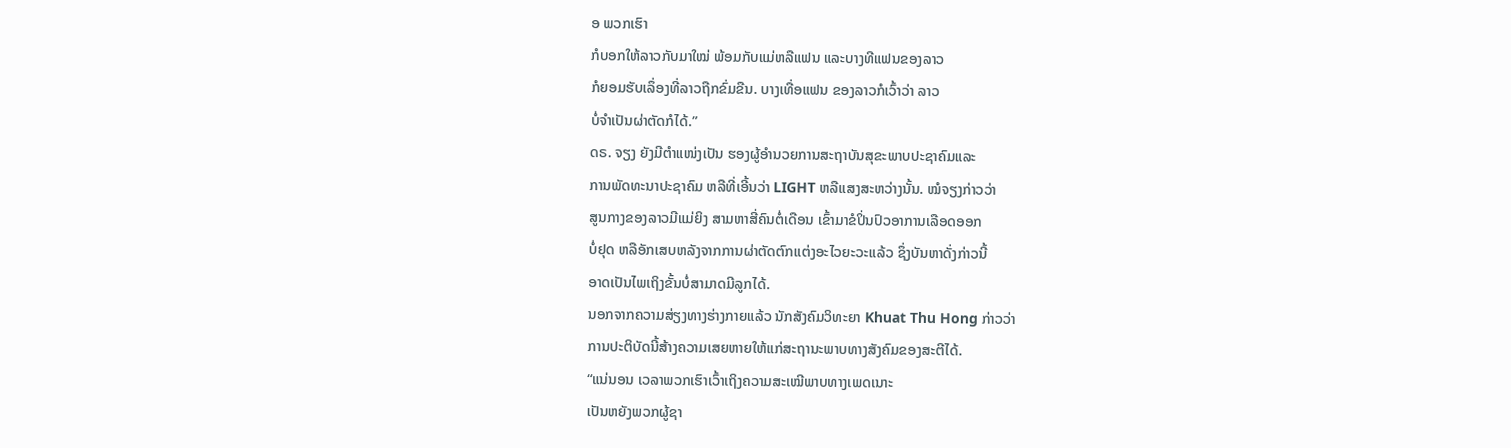ອ ພວກເຮົາ
ກໍບອກໃຫ້ລາວກັບມາໃໝ່ ພ້ອມກັບແມ່ຫລືແຟນ ແລະບາງທີແຟນຂອງລາວ
ກໍຍອມຮັບເລຶ່ອງທີ່ລາວຖືກຂົ່ມຂືນ. ບາງເທື່ອແຟນ ຂອງລາວກໍເວົ້າວ່າ ລາວ
ບໍ່ຈໍາເປັນຜ່າຕັດກໍໄດ້.”
ດຣ. ຈຽງ ຍັງມີຕໍາແໜ່ງເປັນ ຮອງຜູ້ອໍານວຍການສະຖາບັນສຸຂະພາບປະຊາຄົມແລະ
ການພັດທະນາປະຊາຄົມ ຫລືທີ່ເອີ້ນວ່າ LIGHT ຫລືແສງສະຫວ່າງນັ້ນ. ໝໍຈຽງກ່າວວ່າ
ສູນກາງຂອງລາວມີແມ່ຍິງ ສາມຫາສີ່ຄົນຕໍ່ເດືອນ ເຂົ້າມາຂໍປິ່ນປົວອາການເລືອດອອກ
ບໍ່ຢຸດ ຫລືອັກເສບຫລັງຈາກການຜ່າຕັດຕົກແຕ່ງອະໄວຍະວະແລ້ວ ຊຶ່ງບັນຫາດັ່ງກ່າວນີ້
ອາດເປັນໄພເຖິງຂັ້ນບໍ່ສາມາດມີລູກໄດ້.
ນອກຈາກຄວາມສ່ຽງທາງຮ່າງກາຍແລ້ວ ນັກສັງຄົມວິທະຍາ Khuat Thu Hong ກ່າວວ່າ
ການປະຕິບັດນີ້ສ້າງຄວາມເສຍຫາຍໃຫ້ແກ່ສະຖານະພາບທາງສັງຄົມຂອງສະຕີໄດ້.
“ແນ່ນອນ ເວລາພວກເຮົາເວົ້າເຖິງຄວາມສະເໝີພາບທາງເພດເນາະ
ເປັນຫຍັງພວກຜູ້ຊາ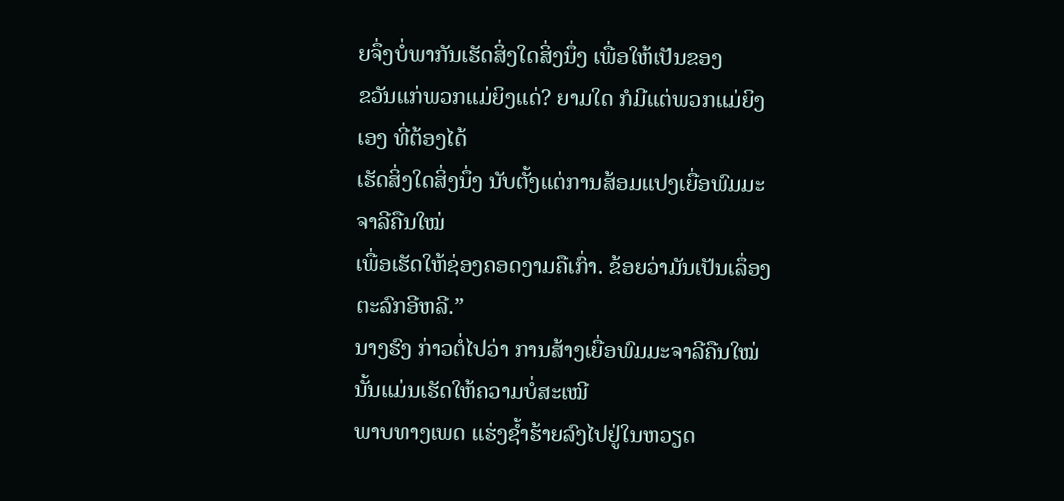ຍຈຶ່ງບໍ່ພາກັນເຮັດສິ່ງໃດສິ່ງນຶ່ງ ເພື່ອໃຫ້ເປັນຂອງ
ຂວັນແກ່ພວກແມ່ຍິງແດ່? ຍາມໃດ ກໍມີແຕ່ພວກແມ່ຍິງເອງ ທີ່ຕ້ອງໄດ້
ເຮັດສິ່ງໃດສິ່ງນຶ່ງ ນັບຕັ້ງແຕ່ການສ້ອມແປງເຍື່ອພົມມະຈາລີຄືນໃໝ່
ເພື່ອເຮັດໃຫ້ຊ່ອງຄອດງາມຄືເກົ່າ. ຂ້ອຍວ່າມັນເປັນເລຶ່ອງຕະລົກອີຫລີ.”
ນາງຮົງ ກ່າວຕໍ່ໄປວ່າ ການສ້າງເຍື່ອພົມມະຈາລີຄືນໃໝ່ນັ້ນແມ່ນເຮັດໃຫ້ຄວາມບໍ່ສະເໝີ
ພາບທາງເພດ ແຮ່ງຊໍ້າຮ້າຍລົງໄປຢູ່ໃນຫວຽດ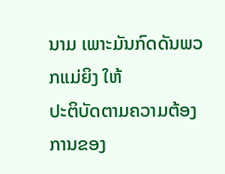ນາມ ເພາະມັນກົດດັນພວກແມ່ຍິງ ໃຫ້
ປະຕິບັດຕາມຄວາມຕ້ອງການຂອງ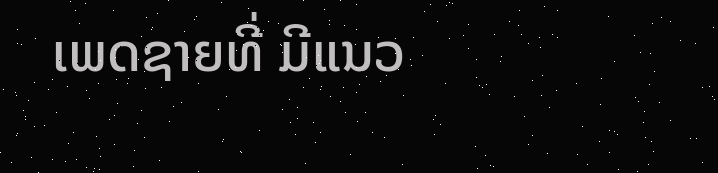ເພດຊາຍທີ່ ມີແນວ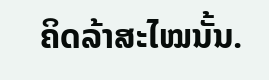ຄິດລ້າສະໄໝນັ້ນ.